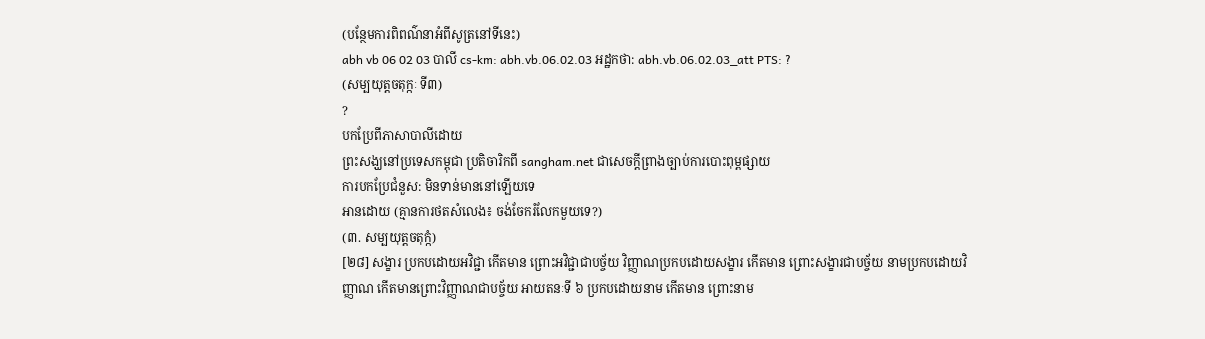(បន្ថែមការពិពណ៌នាអំពីសូត្រនៅទីនេះ)
abh vb 06 02 03 បាលី cs-km: abh.vb.06.02.03 អដ្ឋកថា: abh.vb.06.02.03_att PTS: ?
(សម្បយុត្តចតុក្កៈ ទី៣)
?
បកប្រែពីភាសាបាលីដោយ
ព្រះសង្ឃនៅប្រទេសកម្ពុជា ប្រតិចារិកពី sangham.net ជាសេចក្តីព្រាងច្បាប់ការបោះពុម្ពផ្សាយ
ការបកប្រែជំនួស: មិនទាន់មាននៅឡើយទេ
អានដោយ (គ្មានការថតសំលេង៖ ចង់ចែករំលែកមួយទេ?)
(៣. សម្បយុត្តចតុក្កំ)
[២៨] សង្ខារ ប្រកបដោយអវិជ្ជា កើតមាន ព្រោះអវិជ្ជាជាបច្ច័យ វិញ្ញាណប្រកបដោយសង្ខារ កើតមាន ព្រោះសង្ខារជាបច្ច័យ នាមប្រកបដោយវិញ្ញាណ កើតមានព្រោះវិញ្ញាណជាបច្ច័យ អាយតនៈទី ៦ ប្រកបដោយនាម កើតមាន ព្រោះនាម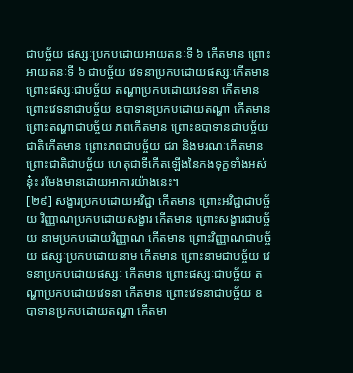ជាបច្ច័យ ផស្សៈប្រកបដោយអាយតនៈទី ៦ កើតមាន ព្រោះអាយតនៈទី ៦ ជាបច្ច័យ វេទនាប្រកបដោយផស្សៈកើតមាន ព្រោះផស្សៈជាបច្ច័យ តណ្ហាប្រកបដោយវេទនា កើតមាន ព្រោះវេទនាជាបច្ច័យ ឧបាទានប្រកបដោយតណ្ហា កើតមាន ព្រោះតណ្ហាជាបច្ច័យ ភពកើតមាន ព្រោះឧបាទានជាបច្ច័យ ជាតិកើតមាន ព្រោះភពជាបច្ច័យ ជរា និងមរណៈកើតមាន ព្រោះជាតិជាបច្ច័យ ហេតុជាទីកើតឡើងនៃកងទុក្ខទាំងអស់នុ៎ះ រមែងមានដោយអាការយ៉ាងនេះ។
[២៩] សង្ខារប្រកបដោយអវិជ្ជា កើតមាន ព្រោះអវិជ្ជាជាបច្ច័យ វិញ្ញាណប្រកបដោយសង្ខារ កើតមាន ព្រោះសង្ខារជាបច្ច័យ នាមប្រកបដោយវិញ្ញាណ កើតមាន ព្រោះវិញ្ញាណជាបច្ច័យ ផស្សៈប្រកបដោយនាម កើតមាន ព្រោះនាមជាបច្ច័យ វេទនាប្រកបដោយផស្សៈ កើតមាន ព្រោះផស្សៈជាបច្ច័យ តណ្ហាប្រកបដោយវេទនា កើតមាន ព្រោះវេទនាជាបច្ច័យ ឧបាទានប្រកបដោយតណ្ហា កើតមា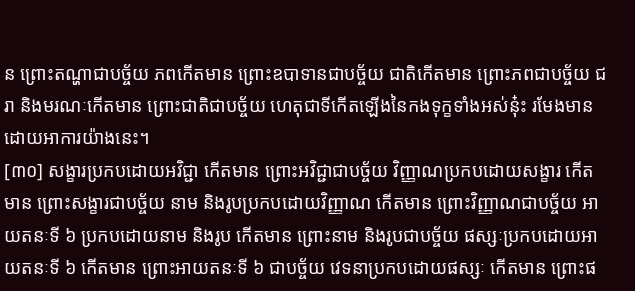ន ព្រោះតណ្ហាជាបច្ច័យ ភពកើតមាន ព្រោះឧបាទានជាបច្ច័យ ជាតិកើតមាន ព្រោះភពជាបច្ច័យ ជរា និងមរណៈកើតមាន ព្រោះជាតិជាបច្ច័យ ហេតុជាទីកើតឡើងនៃកងទុក្ខទាំងអស់នុ៎ះ រមែងមានដោយអាការយ៉ាងនេះ។
[៣០] សង្ខារប្រកបដោយអវិជ្ជា កើតមាន ព្រោះអវិជ្ជាជាបច្ច័យ វិញ្ញាណប្រកបដោយសង្ខារ កើតមាន ព្រោះសង្ខារជាបច្ច័យ នាម និងរូបប្រកបដោយវិញ្ញាណ កើតមាន ព្រោះវិញ្ញាណជាបច្ច័យ អាយតនៈទី ៦ ប្រកបដោយនាម និងរូប កើតមាន ព្រោះនាម និងរូបជាបច្ច័យ ផស្សៈប្រកបដោយអាយតនៈទី ៦ កើតមាន ព្រោះអាយតនៈទី ៦ ជាបច្ច័យ វេទនាប្រកបដោយផស្សៈ កើតមាន ព្រោះផ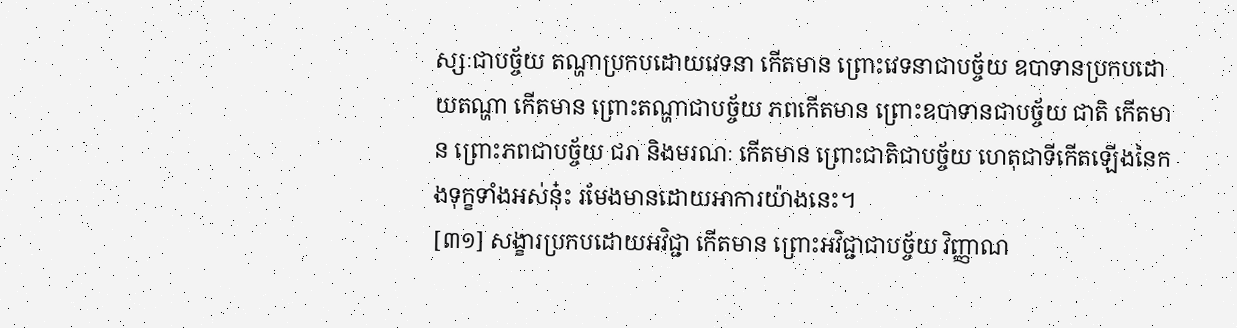ស្សៈជាបច្ច័យ តណ្ហាប្រកបដោយវេទនា កើតមាន ព្រោះវេទនាជាបច្ច័យ ឧបាទានប្រកបដោយតណ្ហា កើតមាន ព្រោះតណ្ហាជាបច្ច័យ ភពកើតមាន ព្រោះឧបាទានជាបច្ច័យ ជាតិ កើតមាន ព្រោះភពជាបច្ច័យ ជរា និងមរណៈ កើតមាន ព្រោះជាតិជាបច្ច័យ ហេតុជាទីកើតឡើងនៃកងទុក្ខទាំងអស់នុ៎ះ រមែងមានដោយអាការយ៉ាងនេះ។
[៣១] សង្ខារប្រកបដោយអវិជ្ជា កើតមាន ព្រោះអវិជ្ជាជាបច្ច័យ វិញ្ញាណ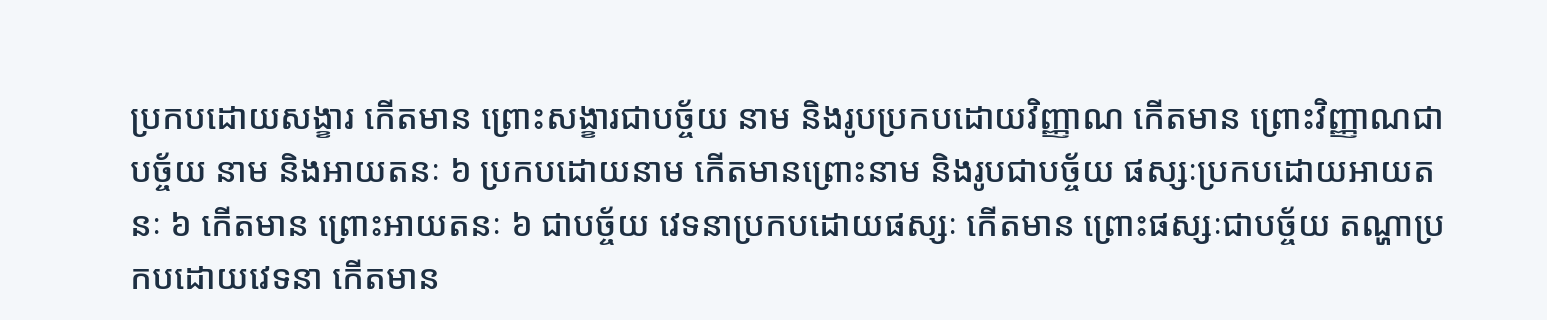ប្រកបដោយសង្ខារ កើតមាន ព្រោះសង្ខារជាបច្ច័យ នាម និងរូបប្រកបដោយវិញ្ញាណ កើតមាន ព្រោះវិញ្ញាណជាបច្ច័យ នាម និងអាយតនៈ ៦ ប្រកបដោយនាម កើតមានព្រោះនាម និងរូបជាបច្ច័យ ផស្សៈប្រកបដោយអាយតនៈ ៦ កើតមាន ព្រោះអាយតនៈ ៦ ជាបច្ច័យ វេទនាប្រកបដោយផស្សៈ កើតមាន ព្រោះផស្សៈជាបច្ច័យ តណ្ហាប្រកបដោយវេទនា កើតមាន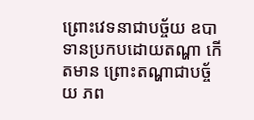ព្រោះវេទនាជាបច្ច័យ ឧបាទានប្រកបដោយតណ្ហា កើតមាន ព្រោះតណ្ហាជាបច្ច័យ ភព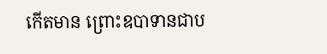កើតមាន ព្រោះឧបាទានជាប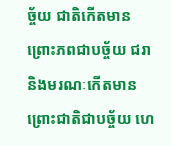ច្ច័យ ជាតិកើតមាន ព្រោះភពជាបច្ច័យ ជរា និងមរណៈកើតមាន ព្រោះជាតិជាបច្ច័យ ហេ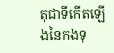តុជាទីកើតឡើងនៃកងទុ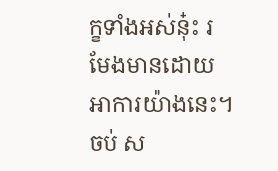ក្ខទាំងអស់នុ៎ះ រមែងមានដោយអាការយ៉ាងនេះ។
ចប់ ស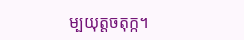ម្បយុត្តចតុក្ក។